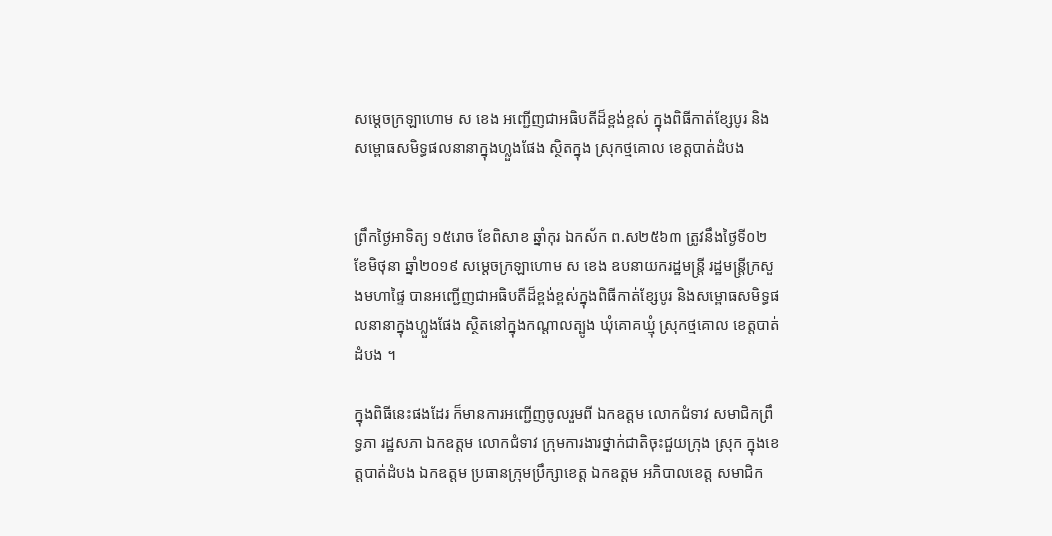សម្តេចក្រឡាហោម ស ខេង អញ្ជើញជាអធិបតីដ៏ខ្ពង់ខ្ពស់ ក្នុងពិធីកាត់ខ្សែបូរ និងសម្ពោធសមិទ្ធផលនានាក្នុងហ្លួងផែង ស្ថិតក្នុង ស្រុកថ្មគោល ខេត្តបាត់ដំបង


ព្រឹកថ្ងៃអាទិត្យ ១៥រោច ខែពិសាខ ឆ្នាំកុរ ឯកស័ក ព.ស២៥៦៣ ត្រូវនឹងថ្ងៃទី០២ ខែមិថុនា ឆ្នាំ២០១៩ សម្តេចក្រឡាហោម ស ខេង ឧបនាយករដ្ឋមន្ត្រី រដ្ឋមន្ត្រីក្រសួងមហាផ្ទៃ បានអញ្ជើញជាអធិបតីដ៏ខ្ពង់ខ្ពស់ក្នុងពិធីកាត់ខ្សែបូរ និងសម្ពោធសមិទ្ធផលនានាក្នុងហ្លួងផែង ស្ថិតនៅក្នុងកណ្តាលត្បូង ឃុំគោគឃ្មុំ ស្រុកថ្មគោល ខេត្តបាត់ដំបង ។

ក្នុងពិធីនេះផងដែរ ក៏មានការអញ្ជើញចូលរួមពី ឯកឧត្តម លោកជំទាវ សមាជិកព្រឹទ្ធភា រដ្ឋសភា ឯកឧត្តម លោកជំទាវ ក្រុមការងារថ្នាក់ជាតិចុះជួយក្រុង ស្រុក ក្នុងខេត្តបាត់ដំបង ឯកឧត្តម ប្រធានក្រុមប្រឹក្សាខេត្ត ឯកឧត្តម អភិបាលខេត្ត សមាជិក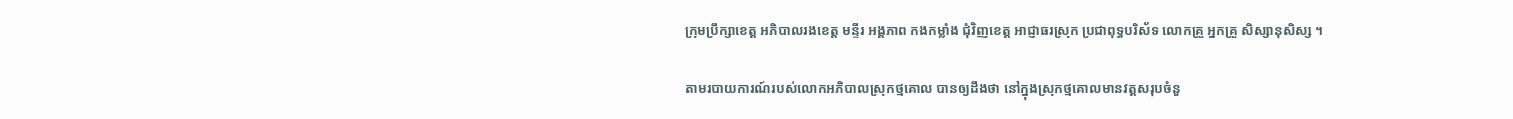ក្រុមប្រឹក្សាខេត្ត អភិបាលរងខេត្ត មន្ទីរ អង្គភាព កងកម្លាំង ជុំវិញខេត្ត អាជ្ញាធរស្រុក ប្រជាពុទ្ធបរិស័ទ លោកគ្រួ អ្នកគ្រួ សិស្សានុសិស្ស ។

តាមរបាយការណ៍របស់លោកអភិបាលស្រុកថ្មគោល បានឲ្យដឹងថា នៅក្នុងស្រុកថ្មគោលមានវត្តសរុបចំនួ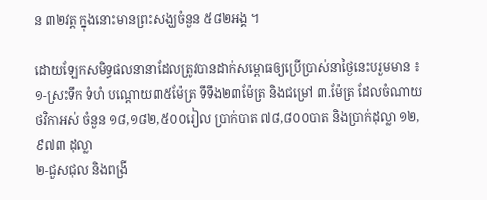ន ៣២វត្ត ក្នុងនោះមានព្រះសង្ឃចំនួន ៥៨២អង្គ ។

ដោយឡែកសមិទ្ធផលនានាដែលត្រូវបានដាក់សម្ពោធឲ្យប្រើប្រាស់នាថ្ងៃនេះបរួមមាន ៖ ១-ស្រះទឹក ទំហំ បណ្តោយ៣៥ម៉ែត្រ ទឹទឹង២៣ម៉ែត្រ និងជម្រៅ ៣.ម៉ែត្រ ដែលចំណាយថវិកាអស់ ចំនួន ១៨,១៨២,៥០០រៀល ប្រាក់បាត ៧៨,៨០០បាត និងប្រាក់ដុល្លា ១២,៩៧៣ ដុល្លា
២-ជួសជុល និងពង្រី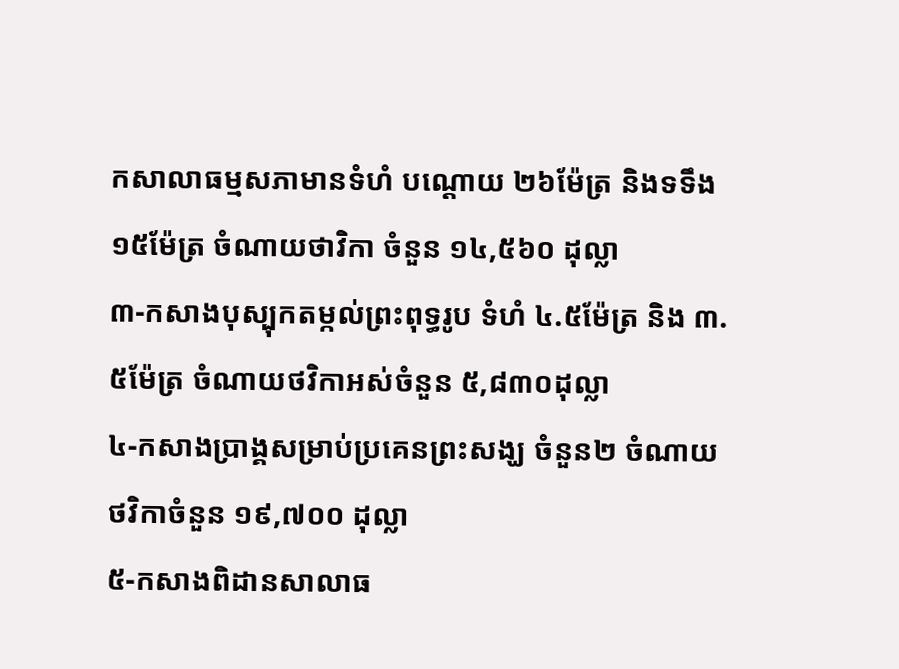កសាលាធម្មសភាមានទំហំ បណ្តោយ ២៦ម៉ែត្រ និងទទឹង១៥ម៉ែត្រ ចំណាយថាវិកា ចំនួន ១៤,៥៦០ ដុល្លា
៣-កសាងបុស្បុកតម្កល់ព្រះពុទ្ធរូប ទំហំ ៤.៥ម៉ែត្រ និង ៣.៥ម៉ែត្រ ចំណាយថវិកាអស់ចំនួន ៥,៨៣០ដុល្លា
៤-កសាងប្រាង្គសម្រាប់ប្រគេនព្រះសង្ឃ ចំនួន២ ចំណាយថវិកាចំនួន ១៩,៧០០ ដុល្លា
៥-កសាងពិដានសាលាធ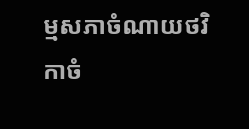ម្មសភាចំណាយថវិកាចំ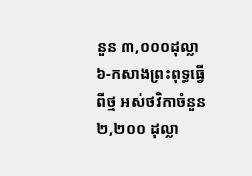នួន ៣,០០០ដុល្លា
៦-កសាងព្រះពុទ្ធធ្វើពីថ្ម អស់ថវិកាចំនួន ២,២០០ ដុល្លា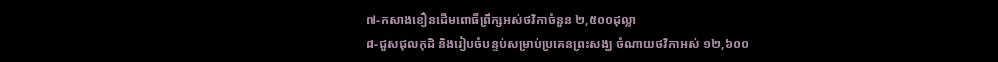៧-កសាងខឿនដើមពោធិ៍ព្រឹក្សអស់ថវិកាចំនួន ២,៥០០ដុល្លា
៨-ជួសជុលកុដិ និងរៀបចំបន្ទប់សម្រាប់ប្រគេនព្រះសង្ឃ ចំណាយថវិកាអស់ ១២,៦០០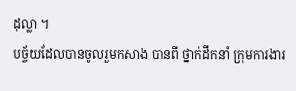ដុល្លា ។
បច្ច័យដែលបានចូលរួមកសាង បានពី ថ្នាក់ដឹកនាំ ក្រុមការងារ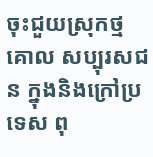ចុះជួយស្រុកថ្មគោល សប្បុរសជន ក្នុងនិងក្រៅប្រទេស ពុ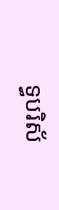ទ្ធបរិស័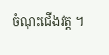ចំណុះជើងវត្ត ។